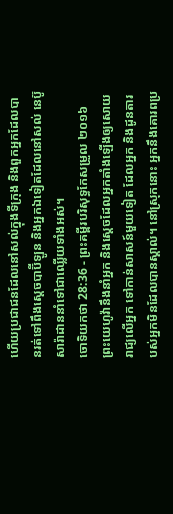ហើយប្រជាជនដែលនៅសល់ក្នុងទីក្រុង និងពួកអ្នកដែលបានរត់ទៅពឹងស្តេចបាប៊ីឡូន និងអ្នកឯទៀតដែលនៅសល់ នេប៊ូសារ៉ាដាននាំទៅជាឈ្លើយទាំងអស់។
ចោទិយកថា 28:36 - ព្រះគម្ពីរបរិសុទ្ធកែសម្រួល ២០១៦ ព្រះយេហូវ៉ានឹងនាំអ្នក និងស្តេចដែលអ្នកតាំងឡើងឲ្យសោយរាជ្យលើអ្នក ទៅកាន់សាសន៍មួយទៀត ដែលអ្នក និងដូនតារបស់អ្នកមិនដែលបានស្គាល់។ នៅស្រុកនោះ អ្នកនឹងគោរពប្រ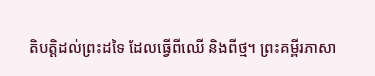តិបត្តិដល់ព្រះដទៃ ដែលធ្វើពីឈើ និងពីថ្ម។ ព្រះគម្ពីរភាសា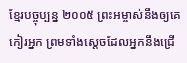ខ្មែរបច្ចុប្បន្ន ២០០៥ ព្រះអម្ចាស់នឹងឲ្យគេកៀរអ្នក ព្រមទាំងស្ដេចដែលអ្នកនឹងជ្រើ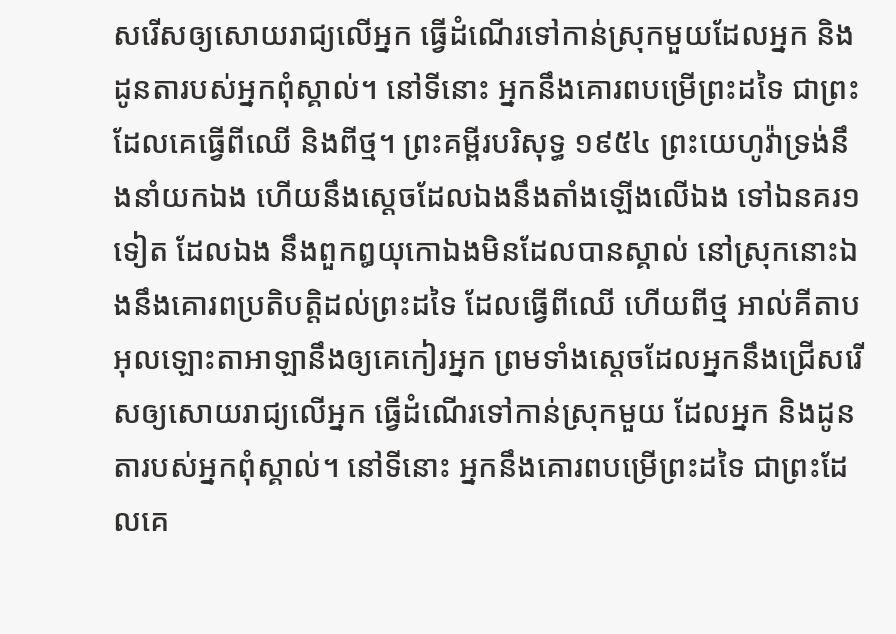សរើសឲ្យសោយរាជ្យលើអ្នក ធ្វើដំណើរទៅកាន់ស្រុកមួយដែលអ្នក និងដូនតារបស់អ្នកពុំស្គាល់។ នៅទីនោះ អ្នកនឹងគោរពបម្រើព្រះដទៃ ជាព្រះដែលគេធ្វើពីឈើ និងពីថ្ម។ ព្រះគម្ពីរបរិសុទ្ធ ១៩៥៤ ព្រះយេហូវ៉ាទ្រង់នឹងនាំយកឯង ហើយនឹងស្តេចដែលឯងនឹងតាំងឡើងលើឯង ទៅឯនគរ១ទៀត ដែលឯង នឹងពួកឰយុកោឯងមិនដែលបានស្គាល់ នៅស្រុកនោះឯងនឹងគោរពប្រតិបត្តិដល់ព្រះដទៃ ដែលធ្វើពីឈើ ហើយពីថ្ម អាល់គីតាប អុលឡោះតាអាឡានឹងឲ្យគេកៀរអ្នក ព្រមទាំងស្តេចដែលអ្នកនឹងជ្រើសរើសឲ្យសោយរាជ្យលើអ្នក ធ្វើដំណើរទៅកាន់ស្រុកមួយ ដែលអ្នក និងដូនតារបស់អ្នកពុំស្គាល់។ នៅទីនោះ អ្នកនឹងគោរពបម្រើព្រះដទៃ ជាព្រះដែលគេ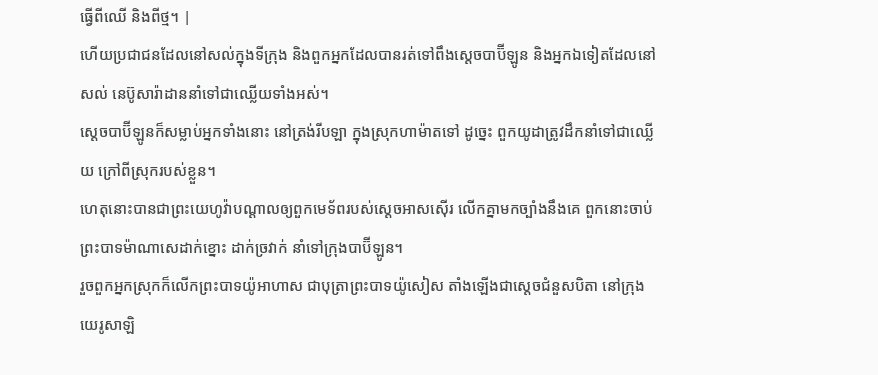ធ្វើពីឈើ និងពីថ្ម។ |
ហើយប្រជាជនដែលនៅសល់ក្នុងទីក្រុង និងពួកអ្នកដែលបានរត់ទៅពឹងស្តេចបាប៊ីឡូន និងអ្នកឯទៀតដែលនៅសល់ នេប៊ូសារ៉ាដាននាំទៅជាឈ្លើយទាំងអស់។
ស្តេចបាប៊ីឡូនក៏សម្លាប់អ្នកទាំងនោះ នៅត្រង់រីបឡា ក្នុងស្រុកហាម៉ាតទៅ ដូច្នេះ ពួកយូដាត្រូវដឹកនាំទៅជាឈ្លើយ ក្រៅពីស្រុករបស់ខ្លួន។
ហេតុនោះបានជាព្រះយេហូវ៉ាបណ្ដាលឲ្យពួកមេទ័ពរបស់ស្តេចអាសស៊ើរ លើកគ្នាមកច្បាំងនឹងគេ ពួកនោះចាប់ព្រះបាទម៉ាណាសេដាក់ខ្នោះ ដាក់ច្រវាក់ នាំទៅក្រុងបាប៊ីឡូន។
រួចពួកអ្នកស្រុកក៏លើកព្រះបាទយ៉ូអាហាស ជាបុត្រាព្រះបាទយ៉ូសៀស តាំងឡើងជាស្តេចជំនួសបិតា នៅក្រុងយេរូសាឡិ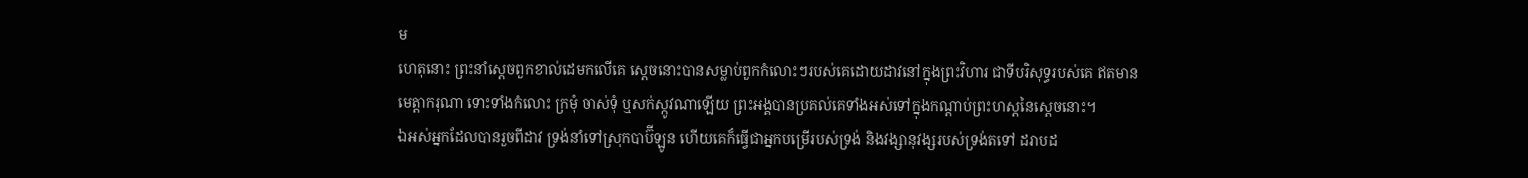ម
ហេតុនោះ ព្រះនាំស្តេចពួកខាល់ដេមកលើគេ ស្តេចនោះបានសម្លាប់ពួកកំលោះៗរបស់គេដោយដាវនៅក្នុងព្រះវិហារ ជាទីបរិសុទ្ធរបស់គេ ឥតមានមេត្តាករុណា ទោះទាំងកំលោះ ក្រមុំ ចាស់ទុំ ឬសក់ស្កូវណាឡើយ ព្រះអង្គបានប្រគល់គេទាំងអស់ទៅក្នុងកណ្ដាប់ព្រះហស្តនៃស្តេចនោះ។
ឯអស់អ្នកដែលបានរួចពីដាវ ទ្រង់នាំទៅស្រុកបាប៊ីឡូន ហើយគេក៏ធ្វើជាអ្នកបម្រើរបស់ទ្រង់ និងវង្សានុវង្សរបស់ទ្រង់តទៅ ដរាបដ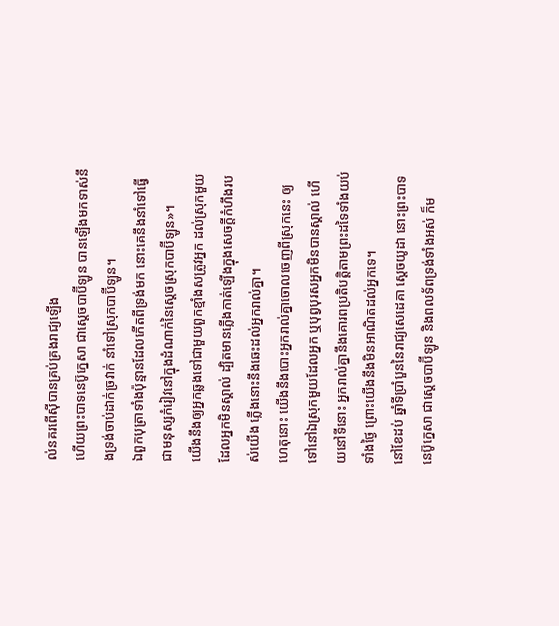ល់នគរពើស៊ីបានគ្រប់គ្រងរាជ្យឡើង
ហើយព្រះបាទនេប៊ូក្នេសា ជាស្តេចបាប៊ីឡូន បានឡើងមកទាស់នឹងទ្រង់ចាប់ដាក់ច្រវាក់ នាំទៅស្រុកបាប៊ីឡូន។
ឯពួកបុត្រាទាំងប៉ុន្មានដែលកើតពីទ្រង់មក នោះគេនឹងនាំទៅធ្វើជាមនុស្សកំរៀវនៅក្នុងដំណាក់នៃស្តេចស្រុកបាប៊ីឡូន»។
យើងនឹងឲ្យអ្នកឆ្លងទៅជាមួយពួកខ្មាំងសត្រូវអ្នក ដល់ស្រុកមួយដែលអ្នកមិនស្គាល់ ដ្បិតមានភ្លើងកាត់ឡើងក្នុងសេចក្ដីកំហឹងរបស់យើង ភ្លើងនោះនឹងឆេះដល់អ្នករាល់គ្នា។
ហេតុនោះ យើងនឹងបោះអ្នករាល់គ្នាចោលចេញពីស្រុកនេះ ឲ្យទៅនៅឯស្រុកមួយដែលអ្នក ឬបុព្វបុរសអ្នកមិនបានស្គាល់ ហើយនៅទីនោះ អ្នករាល់គ្នានឹងគោរពប្រតិបត្តិតាមព្រះដទៃទាំងយប់ទាំងថ្ងៃ ព្រោះយើងនឹងមិនអាណិតដល់អ្នកទេ។
នៅខែដប់ ឆ្នាំទីប្រាំបួននៃរាជ្យសេដេគា ស្តេចយូដា នោះព្រះបាទនេប៊ូក្នេសា ជាស្តេចបាប៊ីឡូន និងពលទ័ពទ្រង់ទាំងអស់ ក៏ម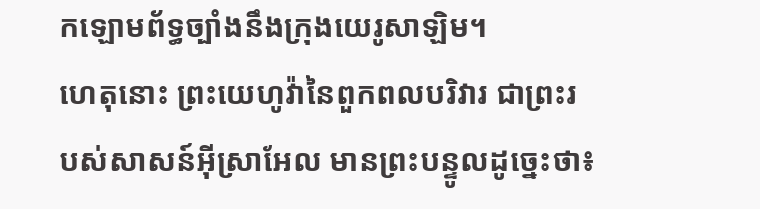កឡោមព័ទ្ធច្បាំងនឹងក្រុងយេរូសាឡិម។
ហេតុនោះ ព្រះយេហូវ៉ានៃពួកពលបរិវារ ជាព្រះរបស់សាសន៍អ៊ីស្រាអែល មានព្រះបន្ទូលដូច្នេះថា៖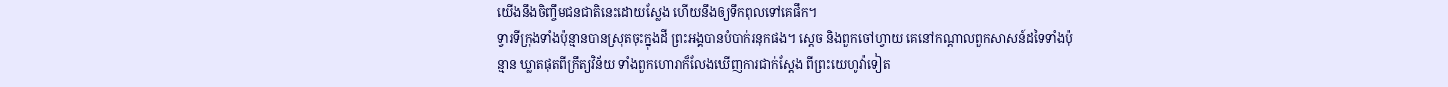យើងនឹងចិញ្ចឹមជនជាតិនេះដោយស្លែង ហើយនឹងឲ្យទឹកពុលទៅគេផឹក។
ទ្វារទីក្រុងទាំងប៉ុន្មានបានស្រុតចុះក្នុងដី ព្រះអង្គបានបំបាក់រនុកផង។ ស្តេច និងពួកចៅហ្វាយ គេនៅកណ្ដាលពួកសាសន៍ដទៃទាំងប៉ុន្មាន ឃ្លាតផុតពីក្រឹត្យវិន័យ ទាំងពួកហោរាក៏លែងឃើញការជាក់ស្តែង ពីព្រះយេហូវ៉ាទៀត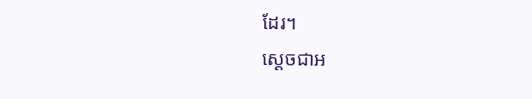ដែរ។
ស្ដេចជាអ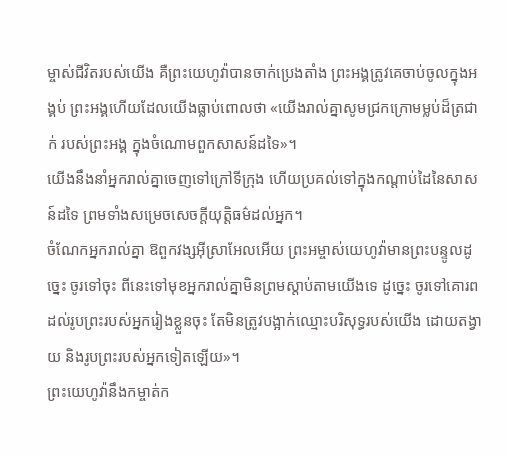ម្ចាស់ជីវិតរបស់យើង គឺព្រះយេហូវ៉ាបានចាក់ប្រេងតាំង ព្រះអង្គត្រូវគេចាប់ចូលក្នុងអង្គប់ ព្រះអង្គហើយដែលយើងធ្លាប់ពោលថា «យើងរាល់គ្នាសូមជ្រកក្រោមម្លប់ដ៏ត្រជាក់ របស់ព្រះអង្គ ក្នុងចំណោមពួកសាសន៍ដទៃ»។
យើងនឹងនាំអ្នករាល់គ្នាចេញទៅក្រៅទីក្រុង ហើយប្រគល់ទៅក្នុងកណ្ដាប់ដៃនៃសាសន៍ដទៃ ព្រមទាំងសម្រេចសេចក្ដីយុត្តិធម៌ដល់អ្នក។
ចំណែកអ្នករាល់គ្នា ឱពួកវង្សអ៊ីស្រាអែលអើយ ព្រះអម្ចាស់យេហូវ៉ាមានព្រះបន្ទូលដូច្នេះ ចូរទៅចុះ ពីនេះទៅមុខអ្នករាល់គ្នាមិនព្រមស្តាប់តាមយើងទេ ដូច្នេះ ចូរទៅគោរពដល់រូបព្រះរបស់អ្នករៀងខ្លួនចុះ តែមិនត្រូវបង្អាក់ឈ្មោះបរិសុទ្ធរបស់យើង ដោយតង្វាយ និងរូបព្រះរបស់អ្នកទៀតឡើយ»។
ព្រះយេហូវ៉ានឹងកម្ចាត់ក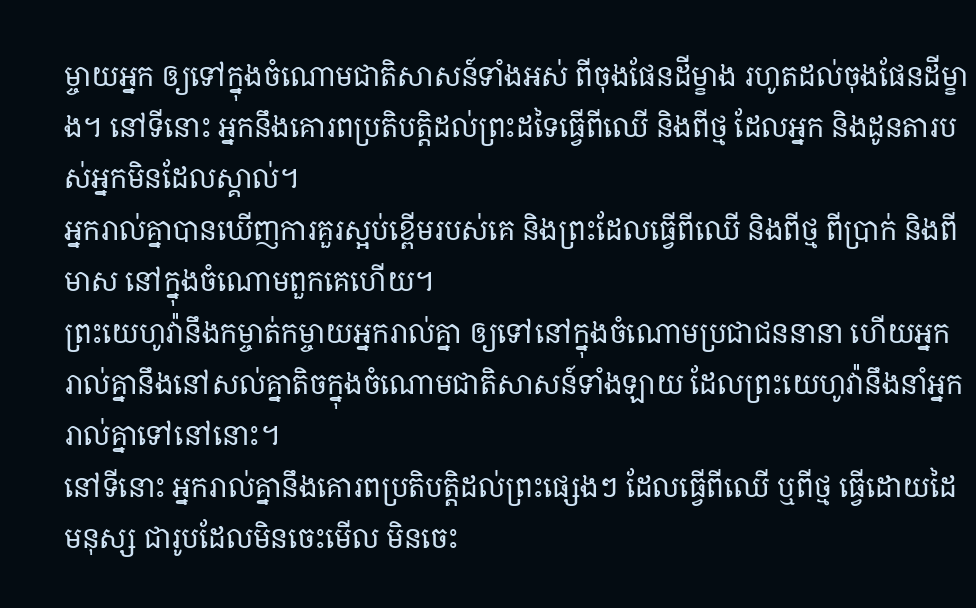ម្ចាយអ្នក ឲ្យទៅក្នុងចំណោមជាតិសាសន៍ទាំងអស់ ពីចុងផែនដីម្ខាង រហូតដល់ចុងផែនដីម្ខាង។ នៅទីនោះ អ្នកនឹងគោរពប្រតិបត្តិដល់ព្រះដទៃធ្វើពីឈើ និងពីថ្ម ដែលអ្នក និងដូនតារបស់អ្នកមិនដែលស្គាល់។
អ្នករាល់គ្នាបានឃើញការគួរស្អប់ខ្ពើមរបស់គេ និងព្រះដែលធ្វើពីឈើ និងពីថ្ម ពីប្រាក់ និងពីមាស នៅក្នុងចំណោមពួកគេហើយ។
ព្រះយេហូវ៉ានឹងកម្ចាត់កម្ចាយអ្នករាល់គ្នា ឲ្យទៅនៅក្នុងចំណោមប្រជាជននានា ហើយអ្នករាល់គ្នានឹងនៅសល់គ្នាតិចក្នុងចំណោមជាតិសាសន៍ទាំងឡាយ ដែលព្រះយេហូវ៉ានឹងនាំអ្នករាល់គ្នាទៅនៅនោះ។
នៅទីនោះ អ្នករាល់គ្នានឹងគោរពប្រតិបត្តិដល់ព្រះផ្សេងៗ ដែលធ្វើពីឈើ ឬពីថ្ម ធ្វើដោយដៃមនុស្ស ជារូបដែលមិនចេះមើល មិនចេះ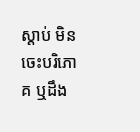ស្តាប់ មិនចេះបរិភោគ ឬដឹង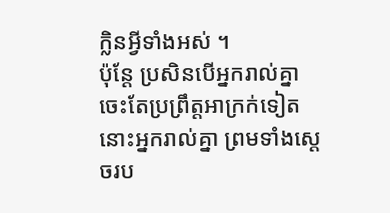ក្លិនអ្វីទាំងអស់ ។
ប៉ុន្តែ ប្រសិនបើអ្នករាល់គ្នាចេះតែប្រព្រឹត្តអាក្រក់ទៀត នោះអ្នករាល់គ្នា ព្រមទាំងស្តេចរប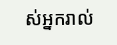ស់អ្នករាល់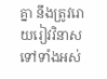គ្នា នឹងត្រូវរោយរៀវវិនាសទៅទាំងអស់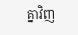គ្នាវិញ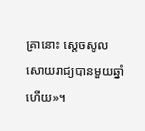គ្រានោះ ស្ដេចសូលសោយរាជ្យបានមួយឆ្នាំហើយ»។